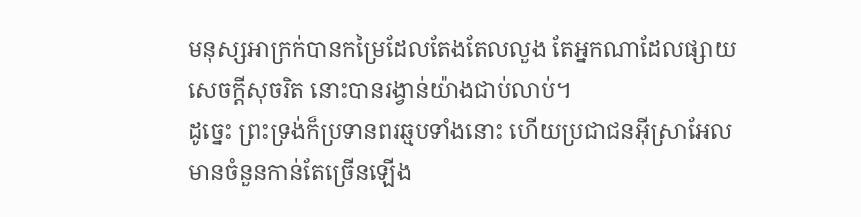មនុស្សអាក្រក់បានកម្រៃដែលតែងតែលលួង តែអ្នកណាដែលផ្សាយសេចក្ដីសុចរិត នោះបានរង្វាន់យ៉ាងជាប់លាប់។
ដូច្នេះ ព្រះទ្រង់ក៏ប្រទានពរឆ្មបទាំងនោះ ហើយប្រជាជនអ៊ីស្រាអែលមានចំនួនកាន់តែច្រើនឡើង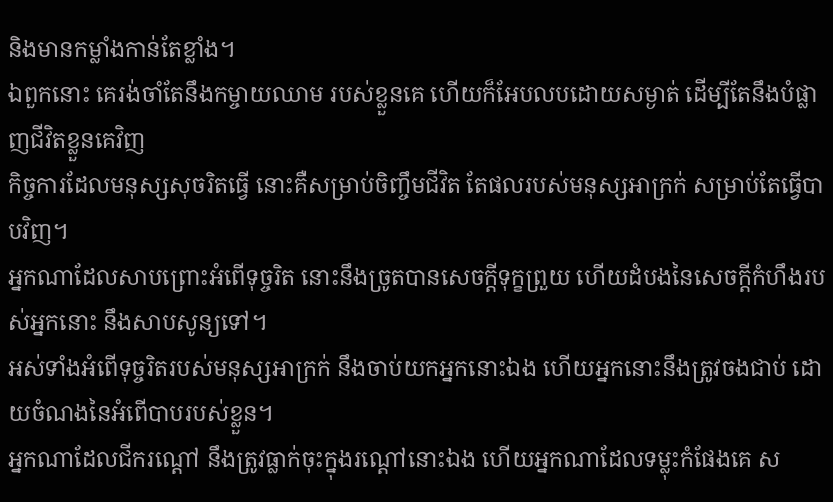និងមានកម្លាំងកាន់តែខ្លាំង។
ឯពួកនោះ គេរង់ចាំតែនឹងកម្ចាយឈាម របស់ខ្លួនគេ ហើយក៏អែបលបដោយសម្ងាត់ ដើម្បីតែនឹងបំផ្លាញជីវិតខ្លួនគេវិញ
កិច្ចការដែលមនុស្សសុចរិតធ្វើ នោះគឺសម្រាប់ចិញ្ចឹមជីវិត តែផលរបស់មនុស្សអាក្រក់ សម្រាប់តែធ្វើបាបវិញ។
អ្នកណាដែលសាបព្រោះអំពើទុច្ចរិត នោះនឹងច្រូតបានសេចក្ដីទុក្ខព្រួយ ហើយដំបងនៃសេចក្ដីកំហឹងរបស់អ្នកនោះ នឹងសាបសូន្យទៅ។
អស់ទាំងអំពើទុច្ចរិតរបស់មនុស្សអាក្រក់ នឹងចាប់យកអ្នកនោះឯង ហើយអ្នកនោះនឹងត្រូវចងជាប់ ដោយចំណងនៃអំពើបាបរបស់ខ្លួន។
អ្នកណាដែលជីករណ្តៅ នឹងត្រូវធ្លាក់ចុះក្នុងរណ្តៅនោះឯង ហើយអ្នកណាដែលទម្លុះកំផែងគេ ស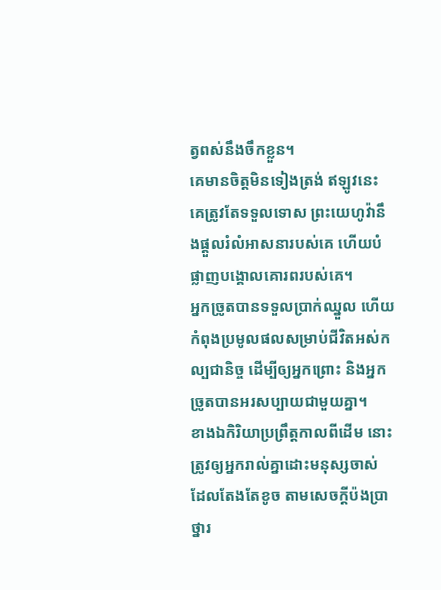ត្វពស់នឹងចឹកខ្លួន។
គេមានចិត្តមិនទៀងត្រង់ ឥឡូវនេះ គេត្រូវតែទទួលទោស ព្រះយេហូវ៉ានឹងផ្តួលរំលំអាសនារបស់គេ ហើយបំផ្លាញបង្គោលគោរពរបស់គេ។
អ្នកច្រូតបានទទួលប្រាក់ឈ្នួល ហើយកំពុងប្រមូលផលសម្រាប់ជីវិតអស់កល្បជានិច្ច ដើម្បីឲ្យអ្នកព្រោះ និងអ្នកច្រូតបានអរសប្បាយជាមួយគ្នា។
ខាងឯកិរិយាប្រព្រឹត្តកាលពីដើម នោះត្រូវឲ្យអ្នករាល់គ្នាដោះមនុស្សចាស់ ដែលតែងតែខូច តាមសេចក្តីប៉ងប្រាថ្នារ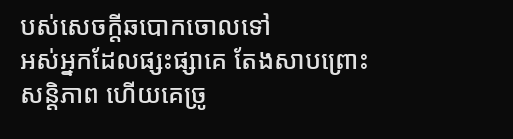បស់សេចក្តីឆបោកចោលទៅ
អស់អ្នកដែលផ្សះផ្សាគេ តែងសាបព្រោះសន្តិភាព ហើយគេច្រូ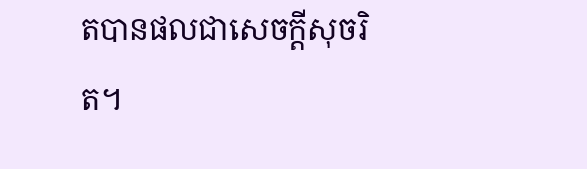តបានផលជាសេចក្ដីសុចរិត។